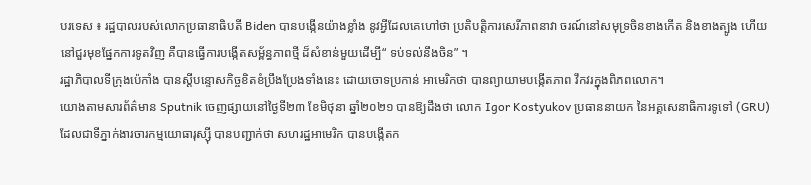បរទេស ៖ រដ្ឋបាលរបស់លោកប្រធានាធិបតី Biden បានបង្កើនយ៉ាងខ្លាំង នូវអ្វីដែលគេហៅថា ប្រតិបត្តិការសេរីភាពនាវា ចរណ៍នៅសមុទ្រចិនខាងកើត និងខាងត្បូង ហើយនៅជួរមុខផ្នែកការទូតវិញ គឺបានធ្វើការបង្កើតសម្ព័ន្ធភាពថ្មី ដ៏សំខាន់មួយដើម្បី“ ទប់ទល់នឹងចិន” ។
រដ្ឋាភិបាលទីក្រុងប៉េកាំង បានស្តីបន្ទោសកិច្ចខិតខំប្រឹងប្រែងទាំងនេះ ដោយចោទប្រកាន់ អាមេរិកថា បានព្យាយាមបង្កើតភាព វឹកវរក្នុងពិភពលោក។
យោងតាមសារព័ត៌មាន Sputnik ចេញផ្សាយនៅថ្ងៃទី២៣ ខែមិថុនា ឆ្នាំ២០២១ បានឱ្យដឹងថា លោក Igor Kostyukov ប្រធាននាយក នៃអគ្គសេនាធិការទូទៅ (GRU) ដែលជាទីភ្នាក់ងារចារកម្មយោធារុស្ស៊ី បានបញ្ជាក់ថា សហរដ្ឋអាមេរិក បានបង្កើតក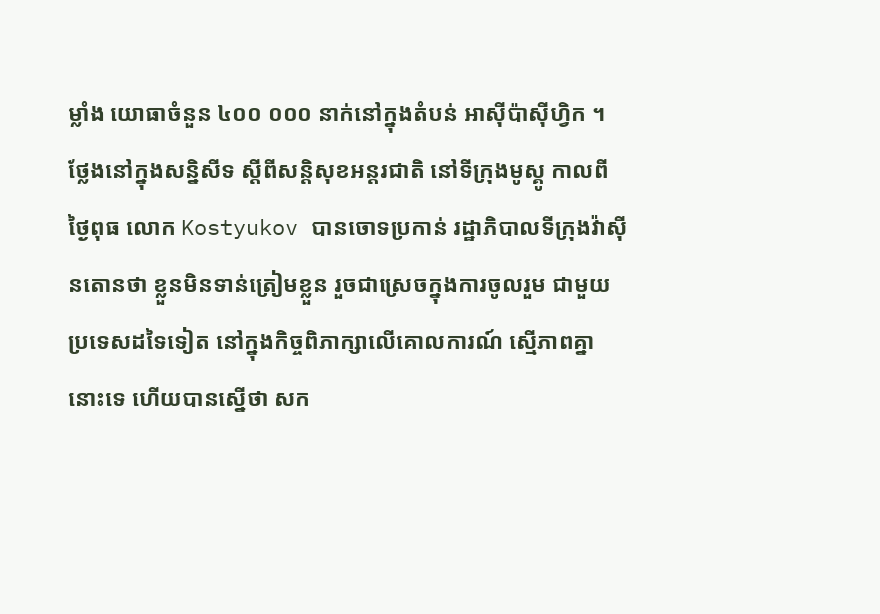ម្លាំង យោធាចំនួន ៤០០ ០០០ នាក់នៅក្នុងតំបន់ អាស៊ីប៉ាស៊ីហ្វិក ។
ថ្លែងនៅក្នុងសន្និសីទ ស្តីពីសន្តិសុខអន្តរជាតិ នៅទីក្រុងមូស្គូ កាលពីថ្ងៃពុធ លោក Kostyukov បានចោទប្រកាន់ រដ្ឋាភិបាលទីក្រុងវ៉ាស៊ីនតោនថា ខ្លួនមិនទាន់ត្រៀមខ្លួន រួចជាស្រេចក្នុងការចូលរួម ជាមួយប្រទេសដទៃទៀត នៅក្នុងកិច្ចពិភាក្សាលើគោលការណ៍ ស្មើភាពគ្នានោះទេ ហើយបានស្នើថា សក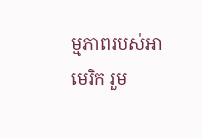ម្មភាពរបស់អាមេរិក រួម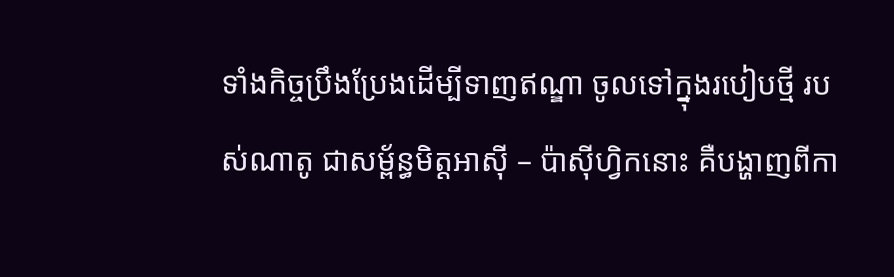ទាំងកិច្ចប្រឹងប្រែងដើម្បីទាញឥណ្ឌា ចូលទៅក្នុងរបៀបថ្មី របស់ណាតូ ជាសម្ព័ន្ធមិត្តអាស៊ី – ប៉ាស៊ីហ្វិកនោះ គឺបង្ហាញពីកា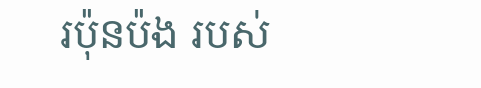រប៉ុនប៉ង របស់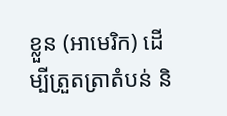ខ្លួន (អាមេរិក) ដើម្បីត្រួតត្រាតំបន់ និ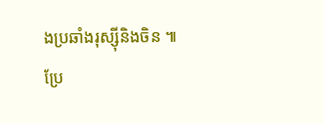ងប្រឆាំងរុស្ស៊ីនិងចិន ៕
ប្រែ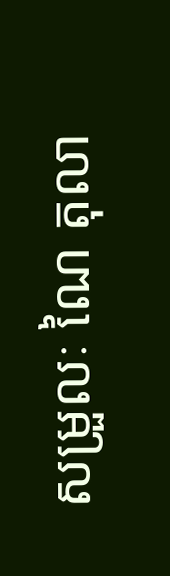សម្រួលៈ ណៃ តុលា